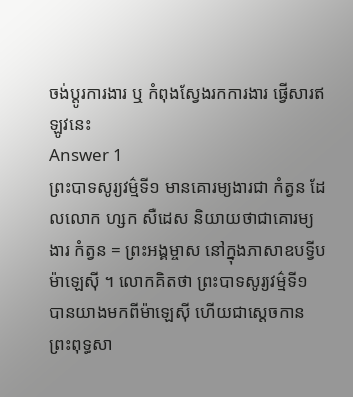ចង់ប្តូរការងារ ឬ កំពុងស្វែងរកការងារ ផ្វើសារឥឡូវនេះ
Answer 1
ព្រះបាទសូរ្យវម៌្មទី១ មានគោរម្យងារជា កំត្វន ដែលលោក ហ្សក សឺដេស និយាយថាជាគោរម្យងារ កំត្វន = ព្រះអង្គម្ចាស នៅក្នុងភាសាឧបទ្វីបម៉ាឡេស៊ី ។ លោកគិតថា ព្រះបាទសូរ្យវម៌្មទី១ បានយាងមកពីម៉ាឡេស៊ី ហើយជាស្តេចកានព្រះពុទ្ធសា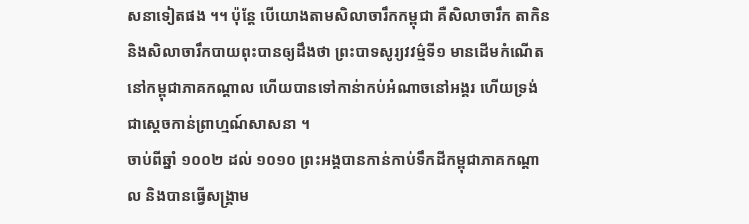សនាទៀតផង ។។ ប៉ុន្តែ បើយោងតាមសិលាចារឹកកម្ពុជា គឺសិលាចារឹក តាកិន និងសិលាចារឹកបាយពុះបានឲ្យដឹងថា ព្រះបាទសូរ្យវវម៌្មទី១ មានដើមកំណើតនៅកម្ពុជាភាគកណ្តាល ហើយបានទៅកាន់ាកប់អំណាចនៅអង្គរ ហើយទ្រង់ជាស្តេចកាន់ព្រាហ្មណ៍សាសនា ។
ចាប់ពីឆ្នាំ ១០០២ ដល់ ១០១០ ព្រះអង្គបានកាន់កាប់ទឹកដីកម្ពុជាភាគកណ្តាល និងបានធ្វើសង្គ្រាម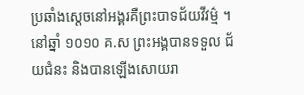ប្រឆាំងស្តេចនៅអង្គរគឺព្រះបាទជ័យវីវម៌្ម ។ នៅឆ្នាំ ១០១០ គ.ស ព្រះអង្គបានទទួល ជ័យជំនះ និងបានឡើងសោយរា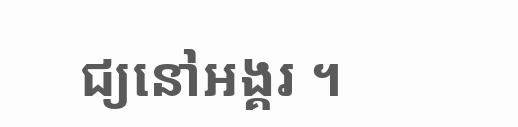ជ្យនៅអង្គរ ។